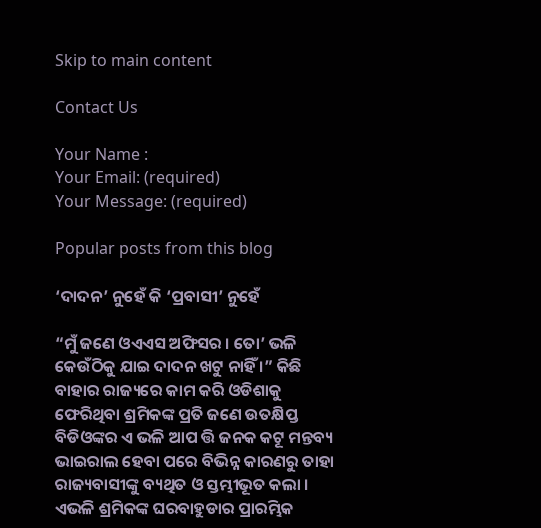Skip to main content

Contact Us

Your Name :
Your Email: (required)
Your Message: (required)

Popular posts from this blog

‘ଦାଦନ’ ନୁହେଁ କି ‘ପ୍ରବାସୀ’ ନୁହେଁ

“ମୁଁ ଜଣେ ଓଏଏସ ଅଫିସର । ତୋ’ ଭଳି କେଉଁଠିକୁ ଯାଇ ଦାଦନ ଖଟୁ ନାହିଁ ।” କିଛି ବାହାର ରାଜ୍ୟରେ କାମ କରି ଓଡିଶାକୁ ଫେରିଥିବା ଶ୍ରମିକଙ୍କ ପ୍ରତି ଜଣେ ଉତକ୍ଷିପ୍ତ ବିଡିଓଙ୍କର ଏ ଭଳି ଆପ ତ୍ତି ଜନକ କଟୂ ମନ୍ତବ୍ୟ ଭାଇରାଲ ହେବା ପରେ ବିଭିନ୍ନ କାରଣରୁ ତାହା ରାଜ୍ୟବାସୀଙ୍କୁ ବ୍ୟଥିତ ଓ ସ୍ତମ୍ଭୀଭୂତ କଲା । ଏଭଳି ଶ୍ରମିକଙ୍କ ଘରବାହୁଡାର ପ୍ରାରମ୍ଭିକ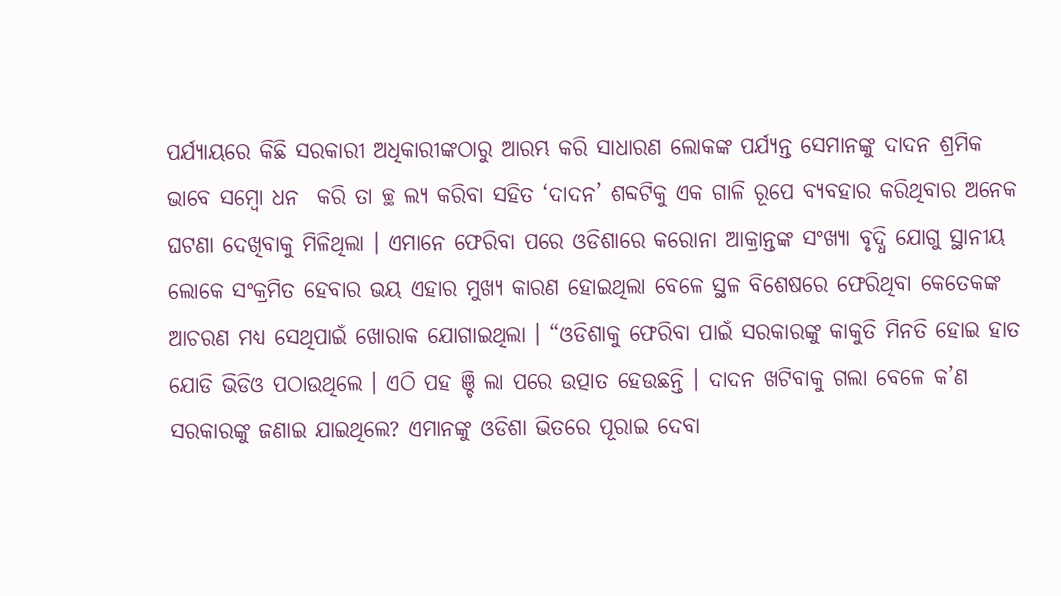ପର୍ଯ୍ୟାୟରେ କିଛି ସରକାରୀ ଅଧିକାରୀଙ୍କଠାରୁ ଆରମ୍ଭ କରି ସାଧାରଣ ଲୋକଙ୍କ ପର୍ଯ୍ୟନ୍ତ ସେମାନଙ୍କୁ ଦାଦନ ଶ୍ରମିକ ଭାବେ ସମ୍ବୋ ଧନ  କରି ତା ଚ୍ଛ ଲ୍ୟ କରିବା ସହିତ ‘ଦାଦନ’ ଶବ୍ଦଟିକୁ ଏକ ଗାଳି ରୂପେ ବ୍ୟବହାର କରିଥିବାର ଅନେକ ଘଟଣା ଦେଖିବାକୁ ମିଳିଥିଲା । ଏମାନେ ଫେରିବା ପରେ ଓଡିଶାରେ କରୋନା ଆକ୍ରାନ୍ତଙ୍କ ସଂଖ୍ୟା ବୃଦ୍ଧି ଯୋଗୁ ସ୍ଥାନୀୟ ଲୋକେ ସଂକ୍ରମିତ ହେବାର ଭୟ ଏହାର ମୁଖ୍ୟ କାରଣ ହୋଇଥିଲା ବେଳେ ସ୍ଥଳ ବିଶେଷରେ ଫେରିଥିବା କେତେକଙ୍କ ଆଚରଣ ମଧ୍ୟ ସେଥିପାଇଁ ଖୋରାକ ଯୋଗାଇଥିଲା । “ଓଡିଶାକୁ ଫେରିବା ପାଇଁ ସରକାରଙ୍କୁ କାକୁତି ମିନତି ହୋଇ ହାତ ଯୋଡି ଭିଡିଓ ପଠାଉଥିଲେ । ଏଠି ପହ ଞ୍ଚି ଲା ପରେ ଉତ୍ପାତ ହେଉଛନ୍ତି । ଦାଦନ ଖଟିବାକୁ ଗଲା ବେଳେ କ’ଣ ସରକାରଙ୍କୁ ଜଣାଇ ଯାଇଥିଲେ? ଏମାନଙ୍କୁ ଓଡିଶା ଭିତରେ ପୂରାଇ ଦେବା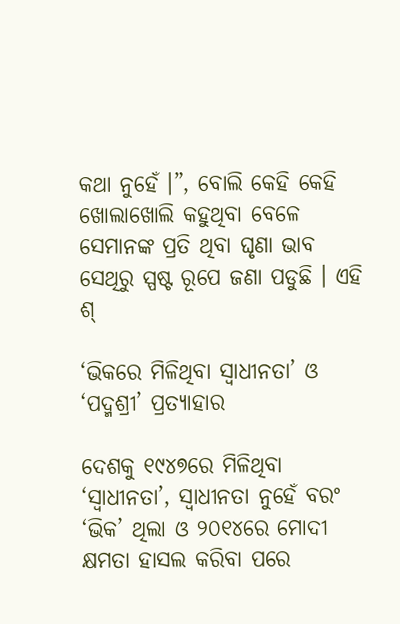କଥା ନୁହେଁ ।”, ବୋଲି କେହି କେହି ଖୋଲାଖୋଲି କହୁଥିବା ବେଳେ ସେମାନଙ୍କ ପ୍ରତି ଥିବା ଘୃଣା ଭାବ ସେଥିରୁ ସ୍ପଷ୍ଟ ରୂପେ ଜଣା ପଡୁଛି । ଏହି ଶ୍

‘ଭିକରେ ମିଳିଥିବା ସ୍ୱାଧୀନତା’ ଓ ‘ପଦ୍ମଶ୍ରୀ’ ପ୍ରତ୍ୟାହାର

ଦେଶକୁ ୧୯୪୭ରେ ମିଳିଥିବା ‘ସ୍ୱାଧୀନତା’, ସ୍ୱାଧୀନତା ନୁହେଁ ବରଂ ‘ଭିକ’ ଥିଲା ଓ ୨୦୧୪ରେ ମୋଦୀ କ୍ଷମତା ହାସଲ କରିବା ପରେ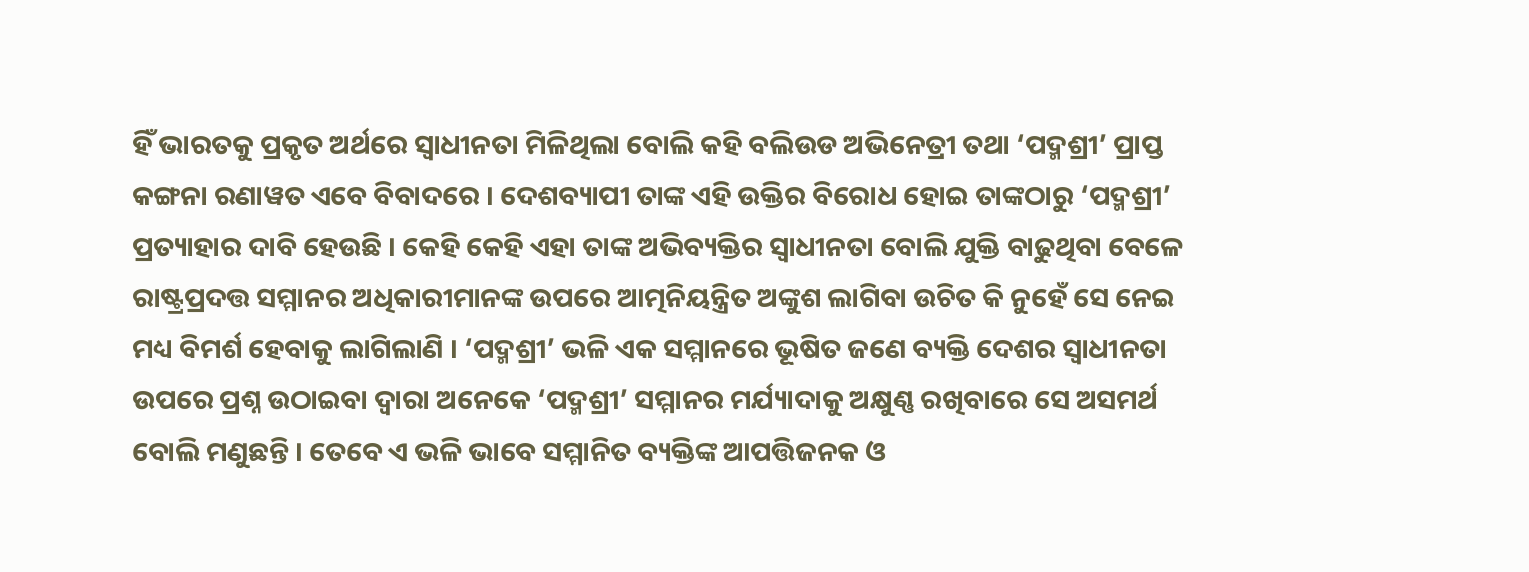ହିଁ ଭାରତକୁ ପ୍ରକୃତ ଅର୍ଥରେ ସ୍ୱାଧୀନତା ମିଳିଥିଲା ବୋଲି କହି ବଲିଉଡ ଅଭିନେତ୍ରୀ ତଥା ‘ପଦ୍ମଶ୍ରୀ’ ପ୍ରାପ୍ତ କଙ୍ଗନା ରଣାୱତ ଏବେ ବିବାଦରେ । ଦେଶବ୍ୟାପୀ ତାଙ୍କ ଏହି ଉକ୍ତିର ବିରୋଧ ହୋଇ ତାଙ୍କଠାରୁ ‘ପଦ୍ମଶ୍ରୀ’ ପ୍ରତ୍ୟାହାର ଦାବି ହେଉଛି । କେହି କେହି ଏହା ତାଙ୍କ ଅଭିବ୍ୟକ୍ତିର ସ୍ୱାଧୀନତା ବୋଲି ଯୁକ୍ତି ବାଢୁଥିବା ବେଳେ ରାଷ୍ଟ୍ରପ୍ରଦତ୍ତ ସମ୍ମାନର ଅଧିକାରୀମାନଙ୍କ ଉପରେ ଆତ୍ମନିୟନ୍ତ୍ରିତ ଅଙ୍କୁଶ ଲାଗିବା ଉଚିତ କି ନୁହେଁ ସେ ନେଇ ମଧ୍ୟ ବିମର୍ଶ ହେବାକୁ ଲାଗିଲାଣି । ‘ପଦ୍ମଶ୍ରୀ’ ଭଳି ଏକ ସମ୍ମାନରେ ଭୂଷିତ ଜଣେ ବ୍ୟକ୍ତି ଦେଶର ସ୍ୱାଧୀନତା ଉପରେ ପ୍ରଶ୍ନ ଉଠାଇବା ଦ୍ୱାରା ଅନେକେ ‘ପଦ୍ମଶ୍ରୀ’ ସମ୍ମାନର ମର୍ଯ୍ୟାଦାକୁ ଅକ୍ଷୁଣ୍ଣ ରଖିବାରେ ସେ ଅସମର୍ଥ ବୋଲି ମଣୁଛନ୍ତି । ତେବେ ଏ ଭଳି ଭାବେ ସମ୍ମାନିତ ବ୍ୟକ୍ତିଙ୍କ ଆପତ୍ତିଜନକ ଓ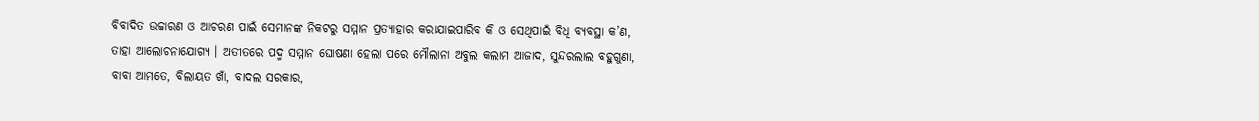ବିବାଦିତ ଉଚ୍ଚାରଣ ଓ ଆଚରଣ ପାଇଁ ସେମାନଙ୍କ ନିକଟରୁ ସମ୍ମାନ ପ୍ରତ୍ୟାହାର କରାଯାଇପାରିବ କି ଓ ସେଥିପାଇଁ ବିଧି ବ୍ୟବସ୍ଥା କ’ଣ, ତାହା ଆଲୋଚନାଯୋଗ୍ୟ । ଅତୀତରେ ପଦ୍ମ ସମ୍ମାନ ଘୋଷଣା ହେଲା ପରେ ମୌଲାନା ଅବୁଲ କଲାମ ଆଜାଦ, ସୁନ୍ଦରଲାଲ ବହୁଗୁଣା, ବାବା ଆମତେ, ବିଲାୟତ ଖାଁ, ବାଦଲ ସରକାର,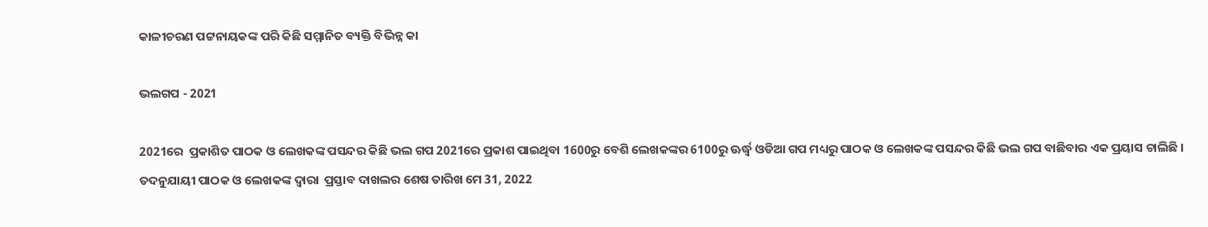କାଳୀଚରଣ ପଟ୍ଟନାୟକଙ୍କ ପରି କିଛି ସମ୍ମାନିତ ବ୍ୟକ୍ତି ବିଭିନ୍ନ କା

ଭଲଗପ - 2021

2021ରେ  ପ୍ରକାଶିତ ପାଠକ ଓ ଲେଖକଙ୍କ ପସନ୍ଦର କିଛି ଭଲ ଗପ 2021ରେ ପ୍ରକାଶ ପାଇଥିବା 1600ରୁ ବେଶି ଲେଖକଙ୍କର 6100ରୁ ଊର୍ଦ୍ଧ୍ୱ ଓଡିଆ ଗପ ମଧ୍ୟରୁ ପାଠକ ଓ ଲେଖକଙ୍କ ପସନ୍ଦର କିଛି ଭଲ ଗପ ବାଛିବାର ଏକ ପ୍ରୟାସ ଚାଲିଛି । ତଦନୁଯାୟୀ ପାଠକ ଓ ଲେଖକଙ୍କ ଦ୍ୱାରା  ପ୍ରସ୍ତାବ ଦାଖଲର ଶେଷ ତାରିଖ ମେ 31, 2022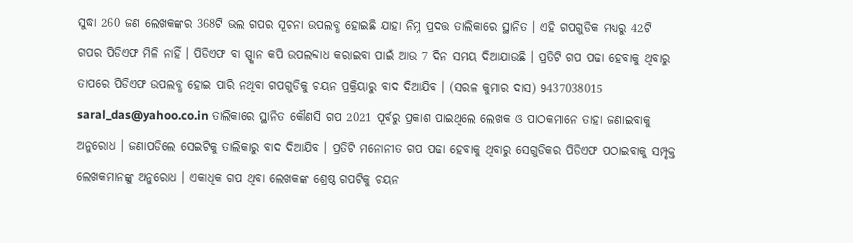ସୁଦ୍ଧା 260 ଜଣ ଲେଖକଙ୍କର 368ଟି ଭଲ ଗପର ସୂଚନା ଉପଲବ୍ଧ ହୋଇଛି ଯାହା ନିମ୍ନ ପ୍ରଦତ୍ତ ତାଲିକାରେ ସ୍ଥାନିତ । ଏହି ଗପଗୁଡିକ ମଧ୍ୟରୁ 42ଟି ଗପର ପିଡିଏଫ ମିଳି ନାହିଁ । ପିଡିଏଫ ବା ସ୍ପ୍କାନ କପି ଉପଲବ୍ଦାଧ କରାଇବା ପାଇଁ ଆଉ 7 ଦିନ ସମୟ ଦିଆଯାଉଛି । ପ୍ରତିଟି ଗପ ପଢା ହେବାକୁ ଥିବାରୁ ତାପରେ ପିଡିଏଫ ଉପଲବ୍ଧ ହୋଇ ପାରି ନଥିବା ଗପଗୁଡିକୁ ଚୟନ ପ୍ରକ୍ରିୟାରୁ ବାଦ ଦିଆଯିବ । (ସରଳ କୁମାର ଦାସ) 9437038015 saral_das@yahoo.co.in ତାଲିକାରେ ସ୍ଥାନିତ କୌଣସି ଗପ 2021 ପୂର୍ବରୁ ପ୍ରକାଶ ପାଇଥିଲେ ଲେଖକ ଓ ପାଠକମାନେ ତାହା ଜଣାଇବାକୁ ଅନୁରୋଧ । ଜଣାପଡିଲେ ସେଇଟିକୁ ତାଲିକାରୁ ବାଦ ଦିଆଯିବ । ପ୍ରତିଟି ମନୋନୀତ ଗପ ପଢା ହେବାକୁ ଥିବାରୁ ସେଗୁଡିକର ପିଡିଏଫ ପଠାଇବାକୁ ସମ୍ପୃକ୍ତ ଲେଖକମାନଙ୍କୁ ଅନୁରୋଧ । ଏକାଧିକ ଗପ ଥିବା ଲେଖକଙ୍କ ଶ୍ରେଷ୍ଠ ଗପଟିକୁ ଚୟନ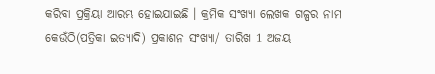କରିବା ପ୍ରକ୍ରିୟା ଆରମ୍ଭ ହୋଇଯାଇଛି । କ୍ରମିକ ସଂଖ୍ୟା ଲେଖକ ଗଳ୍ପର ନାମ କେଉଁଠି(ପତ୍ରିକା ଇତ୍ୟାଦି) ପ୍ରକାଶନ ସଂଖ୍ୟା/ ତାରିଖ 1 ଅଜୟ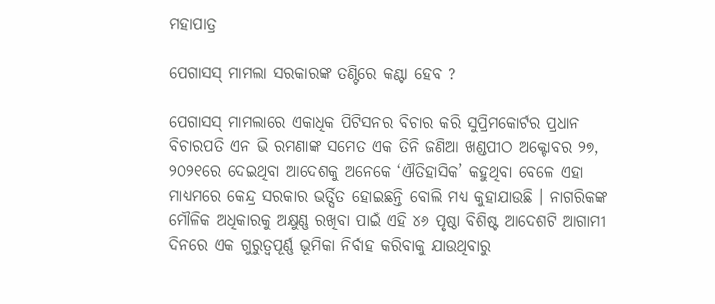ମହାପାତ୍ର

ପେଗାସସ୍ ମାମଲା ସରକାରଙ୍କ ତଣ୍ଟିରେ କଣ୍ଟା ହେବ ?

ପେଗାସସ୍ ମାମଲାରେ ଏକାଧିକ ପିଟିସନର ବିଚାର କରି ସୁପ୍ରିମକୋର୍ଟର ପ୍ରଧାନ ବିଚାରପତି ଏନ ଭି ରମଣାଙ୍କ ସମେତ ଏକ ତିନି ଜଣିଆ ଖଣ୍ଡପୀଠ ଅକ୍ଟୋବର ୨୭, ୨୦୨୧ରେ ଦେଇଥିବା ଆଦେଶକୁ ଅନେକେ ‘ଐତିହାସିକ’ କହୁଥିବା ବେଳେ ଏହା ମାଧ୍ୟମରେ କେନ୍ଦ୍ର ସରକାର ଭର୍ତ୍ସିତ ହୋଇଛନ୍ତି ବୋଲି ମଧ୍ୟ କୁହାଯାଉଛି । ନାଗରିକଙ୍କ ମୌଳିକ ଅଧିକାରକୁ ଅକ୍ଷୁଣ୍ଣ ରଖିବା ପାଇଁ ଏହି ୪୬ ପୃଷ୍ଠା ବିଶିଷ୍ଟ ଆଦେଶଟି ଆଗାମୀ ଦିନରେ ଏକ ଗୁରୁତ୍ୱପୂର୍ଣ୍ଣ ଭୂମିକା ନିର୍ବାହ କରିବାକୁ ଯାଉଥିବାରୁ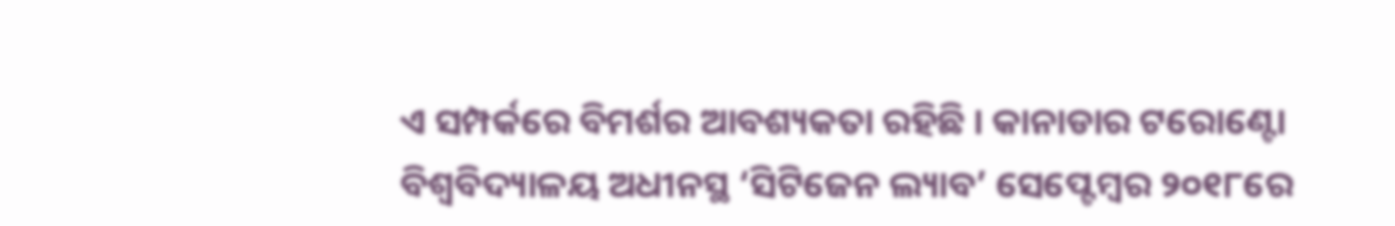ଏ ସମ୍ପର୍କରେ ବିମର୍ଶର ଆବଶ୍ୟକତା ରହିଛି । କାନାଡାର ଟରୋଣ୍ଟୋ ବିଶ୍ୱବିଦ୍ୟାଳୟ ଅଧୀନସ୍ଥ ‘ସିଟିଜେନ ଲ୍ୟାବ’ ସେପ୍ଟେମ୍ୱର ୨୦୧୮ରେ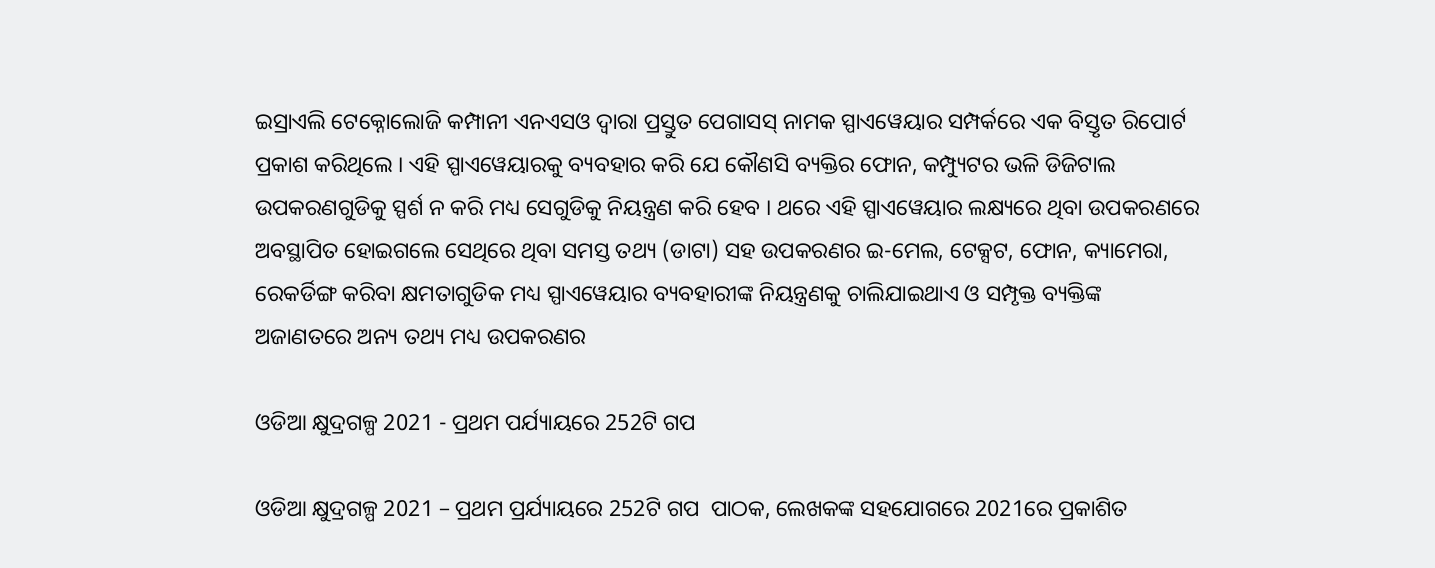ଇସ୍ରାଏଲି ଟେକ୍ନୋଲୋଜି କମ୍ପାନୀ ଏନଏସଓ ଦ୍ୱାରା ପ୍ରସ୍ତୁତ ପେଗାସସ୍ ନାମକ ସ୍ପାଏୱେୟାର ସମ୍ପର୍କରେ ଏକ ବିସ୍ତୃତ ରିପୋର୍ଟ ପ୍ରକାଶ କରିଥିଲେ । ଏହି ସ୍ପାଏୱେୟାରକୁ ବ୍ୟବହାର କରି ଯେ କୌଣସି ବ୍ୟକ୍ତିର ଫୋନ, କମ୍ପ୍ୟୁଟର ଭଳି ଡିଜିଟାଲ ଉପକରଣଗୁଡିକୁ ସ୍ପର୍ଶ ନ କରି ମଧ୍ୟ ସେଗୁଡିକୁ ନିୟନ୍ତ୍ରଣ କରି ହେବ । ଥରେ ଏହି ସ୍ପାଏୱେୟାର ଲକ୍ଷ୍ୟରେ ଥିବା ଉପକରଣରେ ଅବସ୍ଥାପିତ ହୋଇଗଲେ ସେଥିରେ ଥିବା ସମସ୍ତ ତଥ୍ୟ (ଡାଟା) ସହ ଉପକରଣର ଇ-ମେଲ, ଟେକ୍ସଟ, ଫୋନ, କ୍ୟାମେରା, ରେକର୍ଡିଙ୍ଗ କରିବା କ୍ଷମତାଗୁଡିକ ମଧ୍ୟ ସ୍ପାଏୱେୟାର ବ୍ୟବହାରୀଙ୍କ ନିୟନ୍ତ୍ରଣକୁ ଚାଲିଯାଇଥାଏ ଓ ସମ୍ପୃକ୍ତ ବ୍ୟକ୍ତିଙ୍କ ଅଜାଣତରେ ଅନ୍ୟ ତଥ୍ୟ ମଧ୍ୟ ଉପକରଣର

ଓଡିଆ କ୍ଷୁଦ୍ରଗଳ୍ପ 2021 - ପ୍ରଥମ ପର୍ଯ୍ୟାୟରେ 252ଟି ଗପ

ଓଡିଆ କ୍ଷୁଦ୍ରଗଳ୍ପ 2021 – ପ୍ରଥମ ପ୍ରର୍ଯ୍ୟାୟରେ 252ଟି ଗପ  ପାଠକ, ଲେଖକଙ୍କ ସହଯୋଗରେ 2021ରେ ପ୍ରକାଶିତ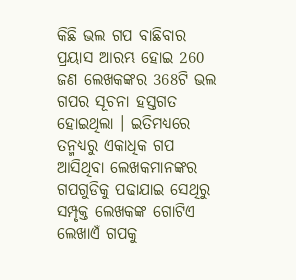କିଛି ଭଲ ଗପ ବାଛିବାର ପ୍ରୟାସ ଆରମ୍ଭ ହୋଇ 260 ଜଣ ଲେଖକଙ୍କର 368ଟି ଭଲ ଗପର ସୂଚନା ହସ୍ତଗତ ହୋଇଥିଲା । ଇତିମଧ୍ୟରେ ତନ୍ମଧ୍ୟରୁ ଏକାଧିକ ଗପ ଆସିଥିବା ଲେଖକମାନଙ୍କର ଗପଗୁଡିକୁ ପଢାଯାଇ ସେଥିରୁ ସମ୍ପୃକ୍ତ ଲେଖକଙ୍କ ଗୋଟିଏ ଲେଖାଏଁ ଗପକୁ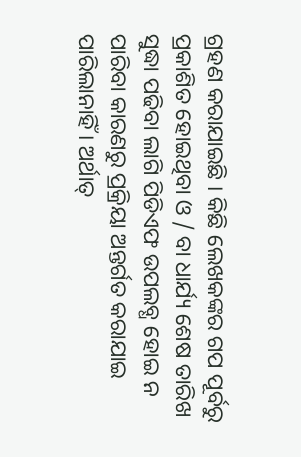ଗ୍ରହଣ କରାଯାଇଛି । କିଛି ଲେଖକଙ୍କର ଗପ ପୂର୍ବରୁ ପ୍ରକାଶିତ ହୋଇଥିବା ଓ / ବା ଧାର୍ଯ୍ୟ ଶେଷ ତାରିଖ ସୁଦ୍ଧା ପଢିବା ଲାଗି ପିଡିଏଫ ଉପଲବ୍ଧ ହୋଇ ନ ପାରିବା କାରଣରୁ ପ୍ରକ୍ରିୟା ଅନ୍ତର୍ଗତ କରାଯାଇ ପାରିଲାନାହିଁ । ଅର୍ଥାତ୍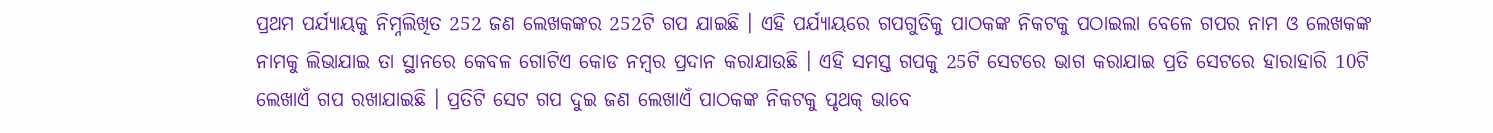ପ୍ରଥମ ପର୍ଯ୍ୟାୟକୁ ନିମ୍ନଲିଖିତ 252 ଜଣ ଲେଖକଙ୍କର 252ଟି ଗପ ଯାଇଛି । ଏହି ପର୍ଯ୍ୟାୟରେ ଗପଗୁଡିକୁ ପାଠକଙ୍କ ନିକଟକୁ ପଠାଇଲା ବେଳେ ଗପର ନାମ ଓ ଲେଖକଙ୍କ ନାମକୁ ଲିଭାଯାଇ ତା ସ୍ଥାନରେ କେବଳ ଗୋଟିଏ କୋଡ ନମ୍ୱର ପ୍ରଦାନ କରାଯାଉଛି । ଏହି ସମସ୍ତ ଗପକୁ 25ଟି ସେଟରେ ଭାଗ କରାଯାଇ ପ୍ରତି ସେଟରେ ହାରାହାରି 10ଟି ଲେଖାଏଁ ଗପ ରଖାଯାଇଛି । ପ୍ରତିଟି ସେଟ ଗପ ଦୁଇ ଜଣ ଲେଖାଏଁ ପାଠକଙ୍କ ନିକଟକୁ ପୃଥକ୍ ଭାବେ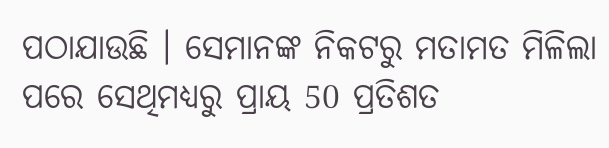ପଠାଯାଉଛି । ସେମାନଙ୍କ ନିକଟରୁ ମତାମତ ମିଳିଲା ପରେ ସେଥିମଧ୍ୟରୁ ପ୍ରାୟ 50 ପ୍ରତିଶତ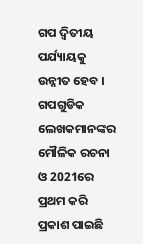ଗପ ଦ୍ୱିତୀୟ ପର୍ଯ୍ୟାୟକୁ ଉନ୍ନୀତ ହେବ । ଗପଗୁଡିକ ଲେଖକମାନଙ୍କର ମୌଳିକ ରଚନା ଓ 2021ରେ ପ୍ରଥମ କରି ପ୍ରକାଶ ପାଇଛି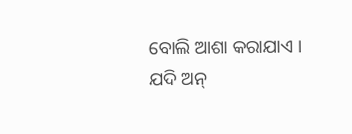ବୋଲି ଆଶା କରାଯାଏ । ଯଦି ଅନ୍